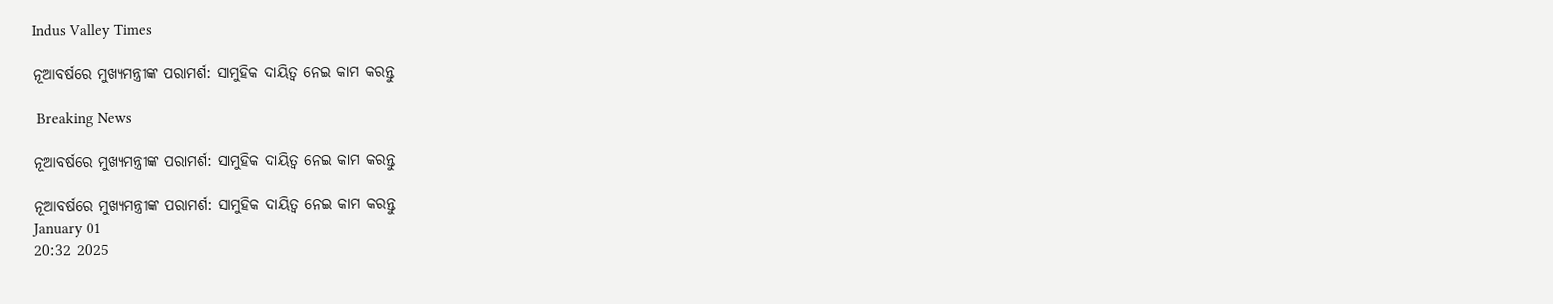Indus Valley Times

ନୂଆବର୍ଷରେ ମୁଖ୍ୟମନ୍ତ୍ରୀଙ୍କ ପରାମର୍ଶ: ସାମୁହିକ ଦାୟିତ୍ୱ ନେଇ କାମ କରନ୍ତୁ

 Breaking News

ନୂଆବର୍ଷରେ ମୁଖ୍ୟମନ୍ତ୍ରୀଙ୍କ ପରାମର୍ଶ: ସାମୁହିକ ଦାୟିତ୍ୱ ନେଇ କାମ କରନ୍ତୁ

ନୂଆବର୍ଷରେ ମୁଖ୍ୟମନ୍ତ୍ରୀଙ୍କ ପରାମର୍ଶ: ସାମୁହିକ ଦାୟିତ୍ୱ ନେଇ କାମ କରନ୍ତୁ
January 01
20:32 2025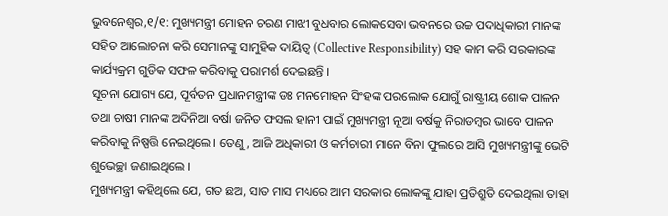ଭୁବନେଶ୍ୱର,୧/୧: ମୁଖ୍ୟମନ୍ତ୍ରୀ ମୋହନ ଚରଣ ମାଝୀ ବୁଧବାର ଲୋକସେବା ଭବନରେ ଉଚ୍ଚ ପଦାଧିକାରୀ ମାନଙ୍କ ସହିତ ଆଲୋଚନା କରି ସେମାନଙ୍କୁ ସାମୁହିକ ଦାୟିତ୍ୱ (Collective Responsibility) ସହ କାମ କରି ସରକାରଙ୍କ କାର୍ଯ୍ୟକ୍ରମ ଗୁଡିକ ସଫଳ କରିବାକୁ ପରାମର୍ଶ ଦେଇଛନ୍ତି ।
ସୂଚନା ଯୋଗ୍ୟ ଯେ, ପୂର୍ବତନ ପ୍ରଧାନମନ୍ତ୍ରୀଙ୍କ ଡଃ ମନମୋହନ ସିଂହଙ୍କ ପରଲୋକ ଯୋଗୁଁ ରାଷ୍ଟ୍ରୀୟ ଶୋକ ପାଳନ ତଥା ଚାଷୀ ମାନଙ୍କ ଅଦିନିଆ ବର୍ଷା ଜନିତ ଫସଲ ହାନୀ ପାଇଁ ମୁଖ୍ୟମନ୍ତ୍ରୀ ନୂଆ ବର୍ଷକୁ ନିରାଡମ୍ବର ଭାବେ ପାଳନ କରିବାକୁ ନିଷ୍ପତ୍ତି ନେଇଥିଲେ। ତେଣୁ, ଆଜି ଅଧିକାରୀ ଓ କର୍ମଚାରୀ ମାନେ ବିନା ଫୁଲରେ ଆସି ମୁଖ୍ୟମନ୍ତ୍ରୀଙ୍କୁ ଭେଟି ଶୁଭେଚ୍ଛା ଜଣାଇଥିଲେ ।
ମୁଖ୍ୟମନ୍ତ୍ରୀ କହିଥିଲେ ଯେ, ଗତ ଛଅ, ସାତ ମାସ ମଧ୍ୟରେ ଆମ ସରକାର ଲୋକଙ୍କୁ ଯାହା ପ୍ରତିଶ୍ରୁତି ଦେଇଥିଲା ତାହା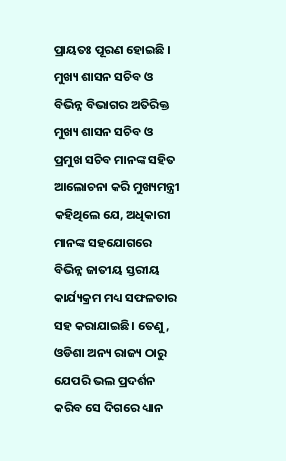ପ୍ରାୟତଃ ପୂରଣ ହୋଇଛି । ମୁଖ୍ୟ ଶାସନ ସଚିବ ଓ ବିଭିନ୍ନ ବିଭାଗର ଅତିରିକ୍ତ ମୁଖ୍ୟ ଶାସନ ସଚିବ ଓ ପ୍ରମୁଖ ସଚିବ ମାନଙ୍କ ସହିତ ଆଲୋଚନା କରି ମୁଖ୍ୟମନ୍ତ୍ରୀ କହିଥିଲେ ଯେ, ଅଧିକାରୀ ମାନଙ୍କ ସହଯୋଗରେ ବିଭିନ୍ନ ଜାତୀୟ ସ୍ତରୀୟ କାର୍ଯ୍ୟକ୍ରମ ମଧ୍ୟ ସଫଳତାର ସହ କରାଯାଇଛି। ତେଣୁ, ଓଡିଶା ଅନ୍ୟ ରାଜ୍ୟ ଠାରୁ ଯେପରି ଭଲ ପ୍ରଦର୍ଶନ କରିବ ସେ ଦିଗରେ ଧ୍ୟାନ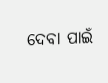ଦେବା ପାଇଁ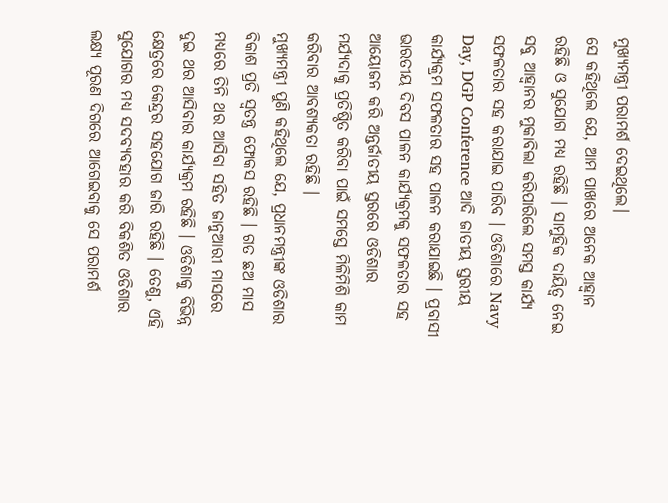ମୁଖ୍ୟମନ୍ତ୍ରୀ ପରାମର୍ଶ ଦେଇଥିଲେ।
ସେ କହିଥିଲେ ଯେ, ଆମ ପାଖରେ ଅନେକ ଆହ୍ୱାନ ରହିଛି ଓ ସୁଯୋଗ ମଧ୍ୟ ରହିଛି । ସାମୁହିକ ଦାୟିତ୍ୱ ନେଇ ସବୁ ଆହ୍ୱାନର ମୁକାବିଲା କରିପାରିଲେ ସମସ୍ତ କାର୍ଯ୍ୟ ସଫଳତାର ସହ କରାଯାଇ ପାରିବ । ଓଡିଶାରେ Navy Day, DGP Conference ଆଦି ଜାତୀୟ ସ୍ତରୀୟ କାର୍ଯ୍ୟକ୍ରମ ସଫଳତାର ସହ ପାଳନ କରାଯାଇଛି । ପ୍ରବାସୀ ଭାରତୀୟ ଦିବସ ପାଳନ କାର୍ଯ୍ୟକ୍ରମକୁ ସଫଳତାର ସହ ଆୟୋଜନ କରି ଅନ୍ତର୍ଜାତୀୟ ସ୍ତରରେ ଓଡିଶାର ମର୍ଯ୍ୟଦାକୁ ପ୍ରତିଷ୍ଠିତ କରିବା ପାଇଁ ସମସ୍ତେ ମିଳିମିଶି କାମ କରିବାର ଆବଶ୍ୟକତା ରହିଛି ।
ମୁଖ୍ୟମନ୍ତ୍ରୀ ପୁଣି କହିଥିଲେ ଯେ, ପ୍ରଧାନମନ୍ତ୍ରୀଙ୍କ ଓଡିଶାର ବିକାଶ ପ୍ରତି ସ୍ୱତନ୍ତ୍ର ଫୋକସ ରହିଛି । ଗତ ଛଅ ମାସ ମଧ୍ୟରେ ତିନି ଥର ଆସିବା ସହିତ ଜାନୁଆରୀ ମାସରେ ଦୁଇ ଥର ଆସିବାର କାର୍ଯ୍ୟକ୍ରମ ରହିଛି । ଓଡିଶାକୁ ବିଭିନ୍ନ କ୍ଷେତ୍ରରେ କେନ୍ଦ୍ରର ସହଯୋଗ ଜାରି ରହିଛି । ତେଣୁ, ଏହି ସୁଯୋଗର ମଧ୍ୟ ସଦବ୍ୟବହାର କରି ବିକଶିତ ଓଡିଶାର ଲକ୍ଷ୍ୟ ପୂରଣ ଦିଗରେ ଆଗେଇବାକୁ ସେ ପରାମର୍ଶ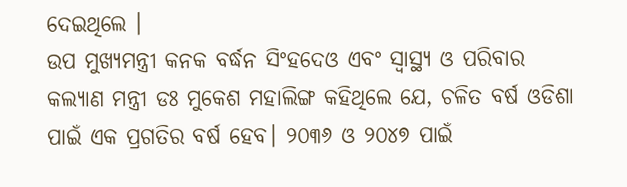ଦେଇଥିଲେ ।
ଉପ ମୁଖ୍ୟମନ୍ତ୍ରୀ କନକ ବର୍ଦ୍ଧନ ସିଂହଦେଓ ଏବଂ ସ୍ୱାସ୍ଥ୍ୟ ଓ ପରିବାର କଲ୍ୟାଣ ମନ୍ତ୍ରୀ ଡଃ ମୁକେଶ ମହାଲିଙ୍ଗ କହିଥିଲେ ଯେ, ଚଳିତ ବର୍ଷ ଓଡିଶା ପାଇଁ ଏକ ପ୍ରଗତିର ବର୍ଷ ହେବ। ୨୦୩୬ ଓ ୨୦୪୭ ପାଇଁ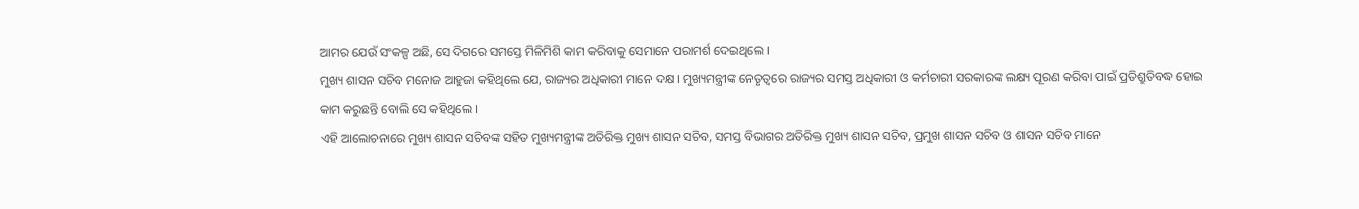ଆମର ଯେଉଁ ସଂକଳ୍ପ ଅଛି, ସେ ଦିଗରେ ସମସ୍ତେ ମିଳିମିଶି କାମ କରିବାକୁ ସେମାନେ ପରାମର୍ଶ ଦେଇଥିଲେ ।
ମୁଖ୍ୟ ଶାସନ ସଚିବ ମନୋଜ ଆହୁଜା କହିଥିଲେ ଯେ, ରାଜ୍ୟର ଅଧିକାରୀ ମାନେ ଦକ୍ଷ । ମୁଖ୍ୟମନ୍ତ୍ରୀଙ୍କ ନେତୃତ୍ୱରେ ରାଜ୍ୟର ସମସ୍ତ ଅଧିକାରୀ ଓ କର୍ମଚାରୀ ସରକାରଙ୍କ ଲକ୍ଷ୍ୟ ପୂରଣ କରିବା ପାଇଁ ପ୍ରତିଶ୍ରୁତିବଦ୍ଧ ହୋଇ କାମ କରୁଛନ୍ତି ବୋଲି ସେ କହିଥିଲେ ।
ଏହି ଆଲୋଚନାରେ ମୁଖ୍ୟ ଶାସନ ସଚିବଙ୍କ ସହିତ ମୁଖ୍ୟମନ୍ତ୍ରୀଙ୍କ ଅତିରିକ୍ତ ମୁଖ୍ୟ ଶାସନ ସଚିବ, ସମସ୍ତ ବିଭାଗର ଅତିରିକ୍ତ ମୁଖ୍ୟ ଶାସନ ସଚିବ, ପ୍ରମୁଖ ଶାସନ ସଚିବ ଓ ଶାସନ ସଚିବ ମାନେ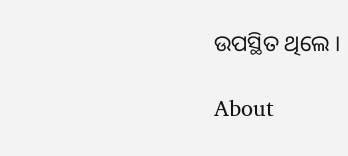ଉପସ୍ଥିତ ଥିଲେ ।

About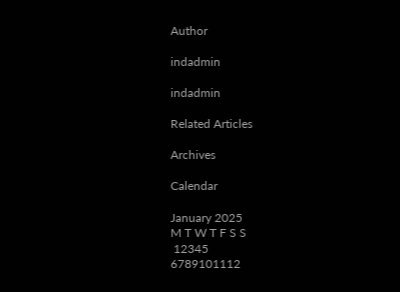Author

indadmin

indadmin

Related Articles

Archives

Calendar

January 2025
M T W T F S S
 12345
6789101112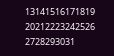13141516171819
20212223242526
2728293031